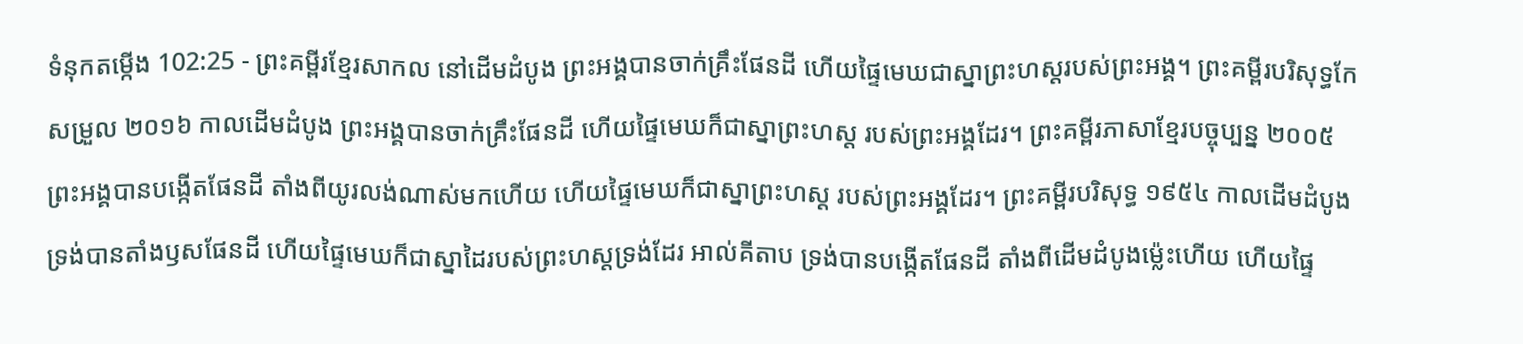ទំនុកតម្កើង 102:25 - ព្រះគម្ពីរខ្មែរសាកល នៅដើមដំបូង ព្រះអង្គបានចាក់គ្រឹះផែនដី ហើយផ្ទៃមេឃជាស្នាព្រះហស្តរបស់ព្រះអង្គ។ ព្រះគម្ពីរបរិសុទ្ធកែសម្រួល ២០១៦ កាលដើមដំបូង ព្រះអង្គបានចាក់គ្រឹះផែនដី ហើយផ្ទៃមេឃក៏ជាស្នាព្រះហស្ត របស់ព្រះអង្គដែរ។ ព្រះគម្ពីរភាសាខ្មែរបច្ចុប្បន្ន ២០០៥ ព្រះអង្គបានបង្កើតផែនដី តាំងពីយូរលង់ណាស់មកហើយ ហើយផ្ទៃមេឃក៏ជាស្នាព្រះហស្ដ របស់ព្រះអង្គដែរ។ ព្រះគម្ពីរបរិសុទ្ធ ១៩៥៤ កាលដើមដំបូងទ្រង់បានតាំងឫសផែនដី ហើយផ្ទៃមេឃក៏ជាស្នាដៃរបស់ព្រះហស្តទ្រង់ដែរ អាល់គីតាប ទ្រង់បានបង្កើតផែនដី តាំងពីដើមដំបូងម្ល៉េះហើយ ហើយផ្ទៃ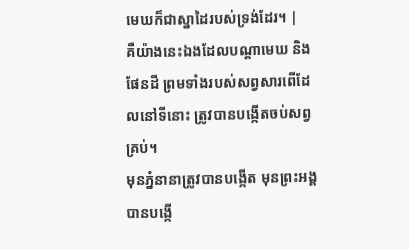មេឃក៏ជាស្នាដៃរបស់ទ្រង់ដែរ។ |
គឺយ៉ាងនេះឯងដែលបណ្ដាមេឃ និងផែនដី ព្រមទាំងរបស់សព្វសារពើដែលនៅទីនោះ ត្រូវបានបង្កើតចប់សព្វគ្រប់។
មុនភ្នំនានាត្រូវបានបង្កើត មុនព្រះអង្គបានបង្កើ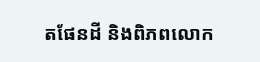តផែនដី និងពិភពលោក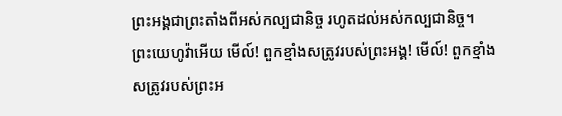ព្រះអង្គជាព្រះតាំងពីអស់កល្បជានិច្ច រហូតដល់អស់កល្បជានិច្ច។
ព្រះយេហូវ៉ាអើយ មើល៍! ពួកខ្មាំងសត្រូវរបស់ព្រះអង្គ! មើល៍! ពួកខ្មាំងសត្រូវរបស់ព្រះអ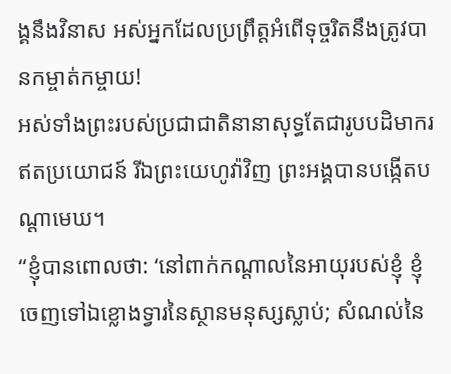ង្គនឹងវិនាស អស់អ្នកដែលប្រព្រឹត្តអំពើទុច្ចរិតនឹងត្រូវបានកម្ចាត់កម្ចាយ!
អស់ទាំងព្រះរបស់ប្រជាជាតិនានាសុទ្ធតែជារូបបដិមាករឥតប្រយោជន៍ រីឯព្រះយេហូវ៉ាវិញ ព្រះអង្គបានបង្កើតបណ្ដាមេឃ។
“ខ្ញុំបានពោលថា: ‘នៅពាក់កណ្ដាលនៃអាយុរបស់ខ្ញុំ ខ្ញុំចេញទៅឯខ្លោងទ្វារនៃស្ថានមនុស្សស្លាប់; សំណល់នៃ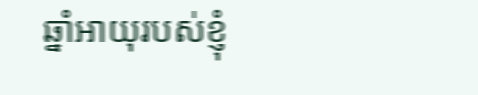ឆ្នាំអាយុរបស់ខ្ញុំ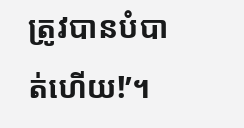ត្រូវបានបំបាត់ហើយ!’។